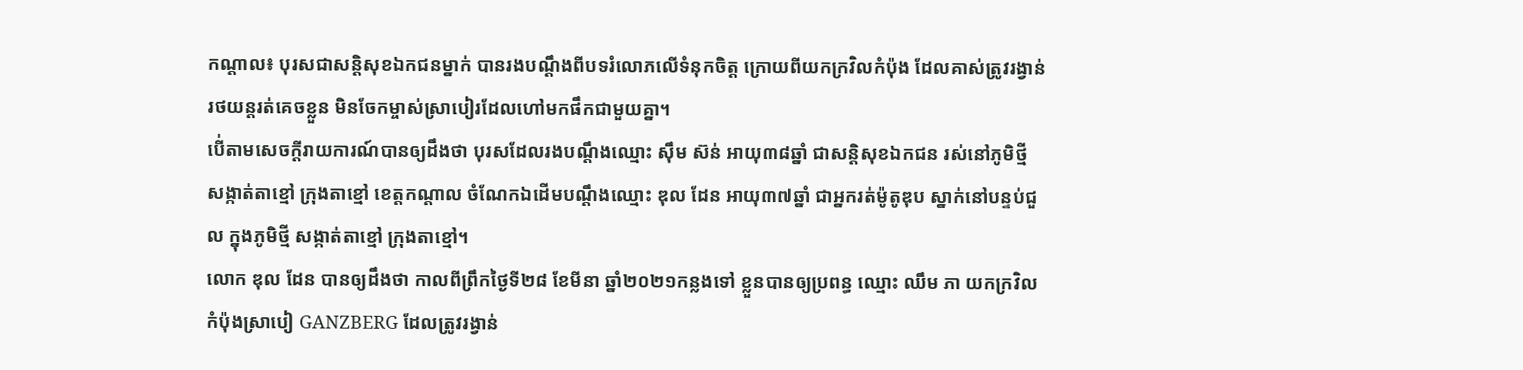កណ្តាល៖ បុរសជាសន្តិសុខឯកជនម្នាក់ បានរងបណ្តឹងពីបទរំលោភលើទំនុកចិត្ត ក្រោយពីយកក្រវិលកំប៉ុង ដែលគាស់ត្រូវរង្វាន់រថយន្តរត់គេចខ្លួន មិនចែកម្ចាស់ស្រាបៀរដែលហៅមកផឹកជាមួយគ្នា។
បើ់តាមសេចក្ដីរាយការណ៍បានឲ្យដឹងថា បុរសដែលរងបណ្តឹងឈ្មោះ ស៊ឹម ស៊ន់ អាយុ៣៨ឆ្នាំ ជាសន្តិសុខឯកជន រស់នៅភូមិថ្មី សង្កាត់តាខ្មៅ ក្រុងតាខ្មៅ ខេត្តកណ្តាល ចំណែកឯដើមបណ្តឹងឈ្មោះ ឌុល ដែន អាយុ៣៧ឆ្នាំ ជាអ្នករត់ម៉ូតូឌុប ស្នាក់នៅបន្ទប់ជួល ក្នុងភូមិថ្មី សង្កាត់តាខ្មៅ ក្រុងតាខ្មៅ។
លោក ឌុល ដែន បានឲ្យដឹងថា កាលពីព្រឹកថ្ងៃទី២៨ ខែមីនា ឆ្នាំ២០២១កន្លងទៅ ខ្លួនបានឲ្យប្រពន្ធ ឈ្មោះ ឈឹម ភា យកក្រវិលកំប៉ុងស្រាបៀ GANZBERG ដែលត្រូវរង្វាន់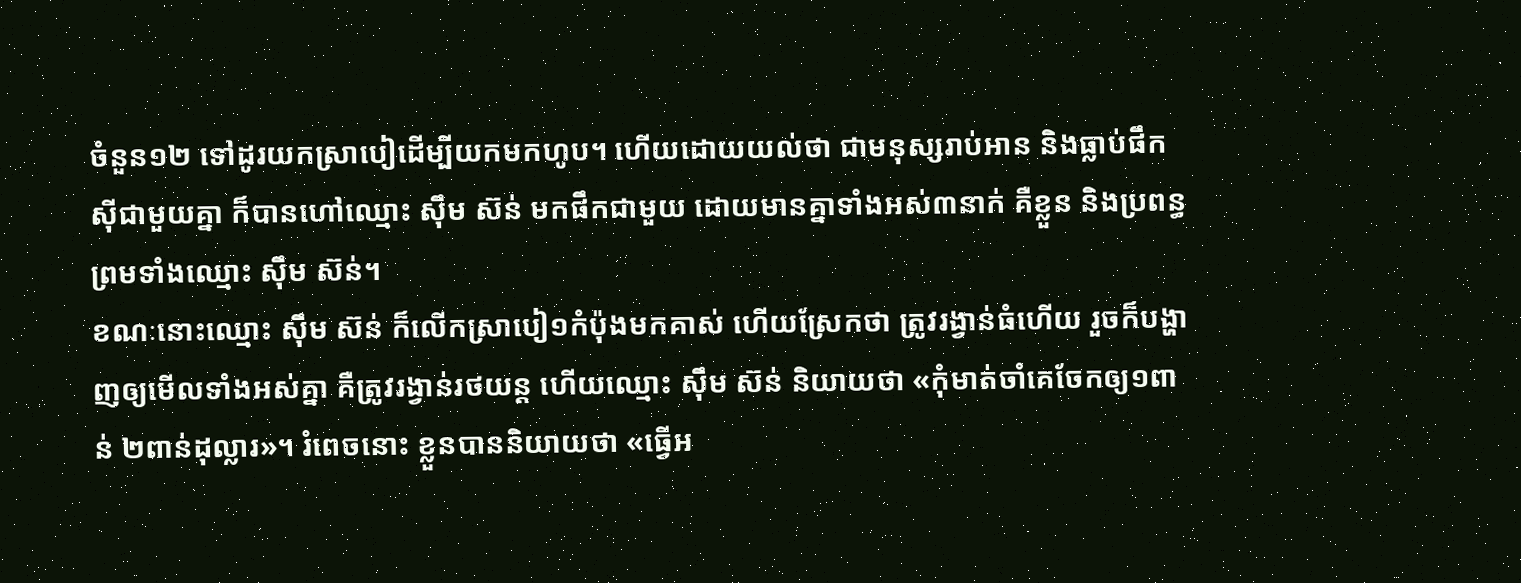ចំនួន១២ ទៅដូរយកស្រាបៀដើម្បីយកមកហូប។ ហើយដោយយល់ថា ជាមនុស្សរាប់អាន និងធ្លាប់ផឹកស៊ីជាមួយគ្នា ក៏បានហៅឈ្មោះ ស៊ឹម ស៊ន់ មកផឹកជាមួយ ដោយមានគ្នាទាំងអស់៣នាក់ គឺខ្លួន និងប្រពន្ធ ព្រមទាំងឈ្មោះ ស៊ឹម ស៊ន់។
ខណៈនោះឈ្មោះ ស៊ឹម ស៊ន់ ក៏លើកស្រាបៀ១កំប៉ុងមកគាស់ ហើយស្រែកថា ត្រូវរង្វាន់ធំហើយ រួចក៏បង្ហាញឲ្យមើលទាំងអស់គ្នា គឺត្រូវរង្វាន់រថយន្ត ហើយឈ្មោះ ស៊ឹម ស៊ន់ និយាយថា «កុំមាត់ចាំគេចែកឲ្យ១ពាន់ ២ពាន់ដុល្លារ»។ រំពេចនោះ ខ្លួនបាននិយាយថា «ធ្វើអ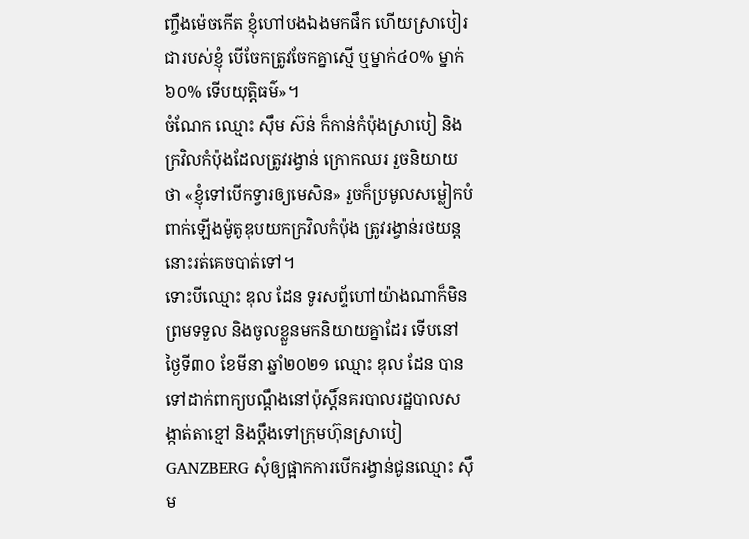ញ្ចឹងម៉េចកើត ខ្ញុំហៅបងឯងមកផឹក ហើយស្រាបៀរជារបស់ខ្ញុំ បើចែកត្រូវចែកគ្នាស្មើ ឬម្នាក់៤០% ម្នាក់៦០% ទើបយុត្តិធម៌»។
ចំណែក ឈ្មោះ ស៊ឹម ស៊ន់ ក៏កាន់កំប៉ុងស្រាបៀ និងក្រវិលកំប៉ុងដែលត្រូវរង្វាន់ ក្រោកឈរ រួចនិយាយថា «ខ្ញុំទៅបើកទ្វារឲ្យមេសិន» រួចក៏ប្រមូលសម្លៀកបំពាក់ឡើងម៉ូតូឌុបយកក្រវិលកំប៉ុង ត្រូវរង្វាន់រថយន្តនោះរត់គេចបាត់ទៅ។
ទោះបីឈ្មោះ ឌុល ដែន ទូរសព្ទ័ហៅយ៉ាងណាក៏មិនព្រមទទួល និងចូលខ្លួនមកនិយាយគ្នាដែរ ទើបនៅថ្ងៃទី៣០ ខែមីនា ឆ្នាំ២០២១ ឈ្មោះ ឌុល ដែន បានទៅដាក់ពាក្យបណ្តឹងនៅប៉ុស្តិ៍នគរបាលរដ្ឋបាលសង្កាត់តាខ្មៅ និងប្តឹងទៅក្រុមហ៊ុនស្រាបៀ GANZBERG សុំឲ្យផ្អាកការបើករង្វាន់ជូនឈ្មោះ ស៊ឹម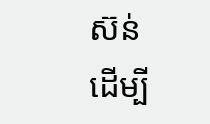ស៊ន់ ដើម្បី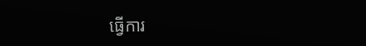ធ្វើការ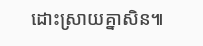ដោះស្រាយគ្នាសិន៕